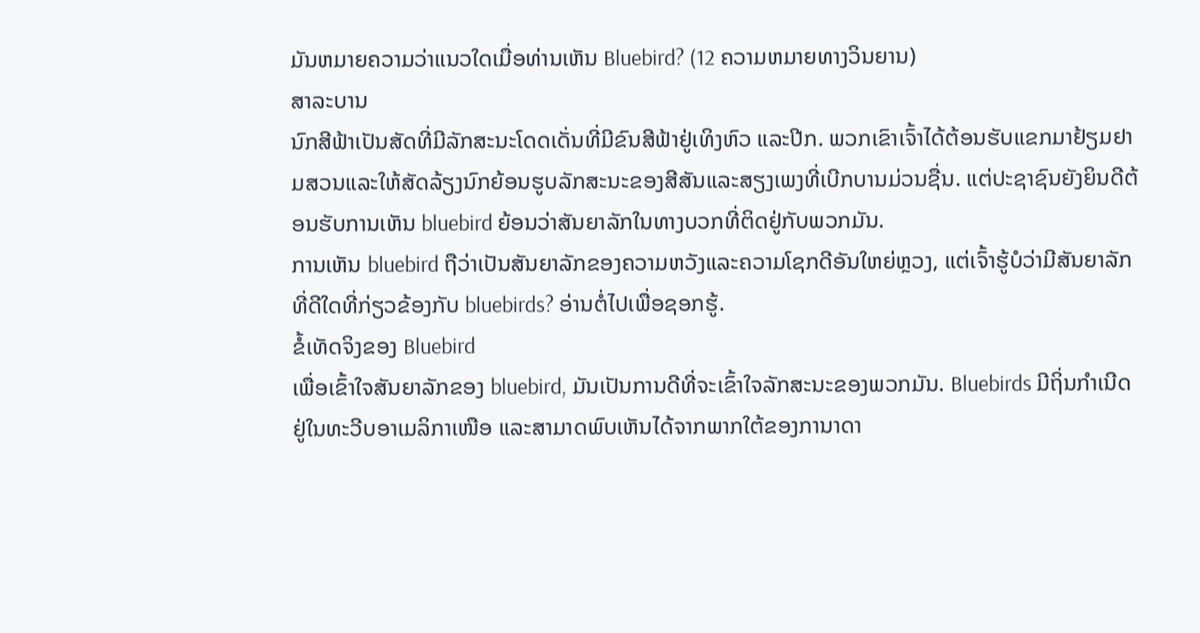ມັນຫມາຍຄວາມວ່າແນວໃດເມື່ອທ່ານເຫັນ Bluebird? (12 ຄວາມຫມາຍທາງວິນຍານ)
ສາລະບານ
ນົກສີຟ້າເປັນສັດທີ່ມີລັກສະນະໂດດເດັ່ນທີ່ມີຂົນສີຟ້າຢູ່ເທິງຫົວ ແລະປີກ. ພວກເຂົາເຈົ້າໄດ້ຕ້ອນຮັບແຂກມາຢ້ຽມຢາມສວນແລະໃຫ້ສັດລ້ຽງນົກຍ້ອນຮູບລັກສະນະຂອງສີສັນແລະສຽງເພງທີ່ເບີກບານມ່ວນຊື່ນ. ແຕ່ປະຊາຊົນຍັງຍິນດີຕ້ອນຮັບການເຫັນ bluebird ຍ້ອນວ່າສັນຍາລັກໃນທາງບວກທີ່ຕິດຢູ່ກັບພວກມັນ.
ການເຫັນ bluebird ຖືວ່າເປັນສັນຍາລັກຂອງຄວາມຫວັງແລະຄວາມໂຊກດີອັນໃຫຍ່ຫຼວງ, ແຕ່ເຈົ້າຮູ້ບໍວ່າມີສັນຍາລັກທີ່ດີໃດທີ່ກ່ຽວຂ້ອງກັບ bluebirds? ອ່ານຕໍ່ໄປເພື່ອຊອກຮູ້.
ຂໍ້ເທັດຈິງຂອງ Bluebird
ເພື່ອເຂົ້າໃຈສັນຍາລັກຂອງ bluebird, ມັນເປັນການດີທີ່ຈະເຂົ້າໃຈລັກສະນະຂອງພວກມັນ. Bluebirds ມີຖິ່ນກຳເນີດຢູ່ໃນທະວີບອາເມລິກາເໜືອ ແລະສາມາດພົບເຫັນໄດ້ຈາກພາກໃຕ້ຂອງການາດາ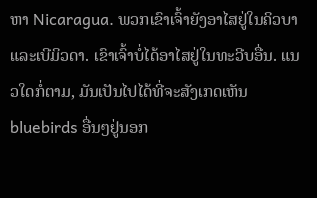ຫາ Nicaragua. ພວກເຂົາເຈົ້າຍັງອາໄສຢູ່ໃນຄິວບາແລະເບີມິວດາ. ເຂົາເຈົ້າບໍ່ໄດ້ອາໄສຢູ່ໃນທະວີບອື່ນ. ແນວໃດກໍ່ຕາມ, ມັນເປັນໄປໄດ້ທີ່ຈະສັງເກດເຫັນ bluebirds ອື່ນໆຢູ່ນອກ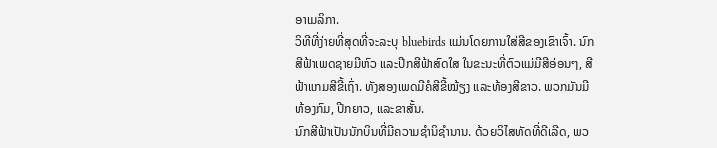ອາເມລິກາ.
ວິທີທີ່ງ່າຍທີ່ສຸດທີ່ຈະລະບຸ bluebirds ແມ່ນໂດຍການໃສ່ສີຂອງເຂົາເຈົ້າ. ນົກສີຟ້າເພດຊາຍມີຫົວ ແລະປີກສີຟ້າສົດໃສ ໃນຂະນະທີ່ຕົວແມ່ມີສີອ່ອນໆ, ສີຟ້າແກມສີຂີ້ເຖົ່າ. ທັງສອງເພດມີຄໍສີຂີ້ໝ້ຽງ ແລະທ້ອງສີຂາວ. ພວກມັນມີທ້ອງກົມ, ປີກຍາວ, ແລະຂາສັ້ນ.
ນົກສີຟ້າເປັນນັກບິນທີ່ມີຄວາມຊໍານິຊໍານານ. ດ້ວຍວິໄສທັດທີ່ດີເລີດ, ພວ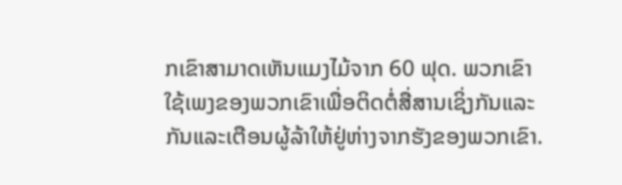ກເຂົາສາມາດເຫັນແມງໄມ້ຈາກ 60 ຟຸດ. ພວກເຂົາໃຊ້ເພງຂອງພວກເຂົາເພື່ອຕິດຕໍ່ສື່ສານເຊິ່ງກັນແລະກັນແລະເຕືອນຜູ້ລ້າໃຫ້ຢູ່ຫ່າງຈາກຮັງຂອງພວກເຂົາ.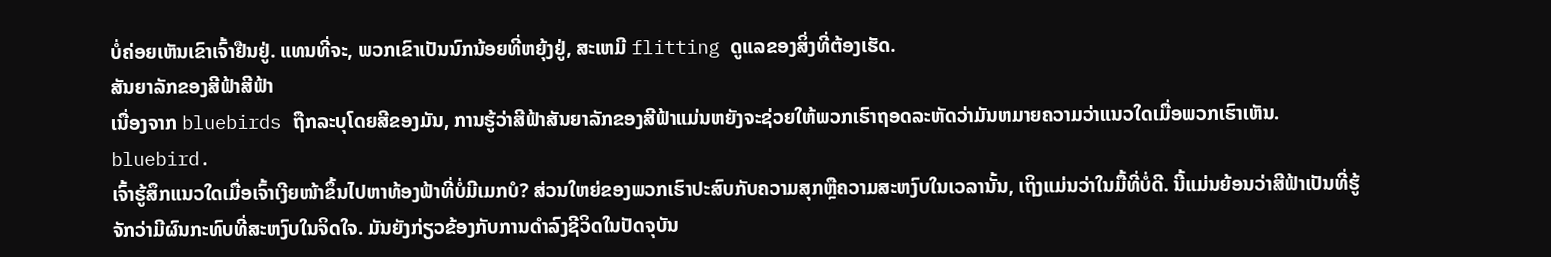ບໍ່ຄ່ອຍເຫັນເຂົາເຈົ້າຢືນຢູ່. ແທນທີ່ຈະ, ພວກເຂົາເປັນນົກນ້ອຍທີ່ຫຍຸ້ງຢູ່, ສະເຫມີ flitting ດູແລຂອງສິ່ງທີ່ຕ້ອງເຮັດ.
ສັນຍາລັກຂອງສີຟ້າສີຟ້າ
ເນື່ອງຈາກ bluebirds ຖືກລະບຸໂດຍສີຂອງມັນ, ການຮູ້ວ່າສີຟ້າສັນຍາລັກຂອງສີຟ້າແມ່ນຫຍັງຈະຊ່ວຍໃຫ້ພວກເຮົາຖອດລະຫັດວ່າມັນຫມາຍຄວາມວ່າແນວໃດເມື່ອພວກເຮົາເຫັນ. bluebird.
ເຈົ້າຮູ້ສຶກແນວໃດເມື່ອເຈົ້າເງີຍໜ້າຂຶ້ນໄປຫາທ້ອງຟ້າທີ່ບໍ່ມີເມກບໍ? ສ່ວນໃຫຍ່ຂອງພວກເຮົາປະສົບກັບຄວາມສຸກຫຼືຄວາມສະຫງົບໃນເວລານັ້ນ, ເຖິງແມ່ນວ່າໃນມື້ທີ່ບໍ່ດີ. ນີ້ແມ່ນຍ້ອນວ່າສີຟ້າເປັນທີ່ຮູ້ຈັກວ່າມີຜົນກະທົບທີ່ສະຫງົບໃນຈິດໃຈ. ມັນຍັງກ່ຽວຂ້ອງກັບການດໍາລົງຊີວິດໃນປັດຈຸບັນ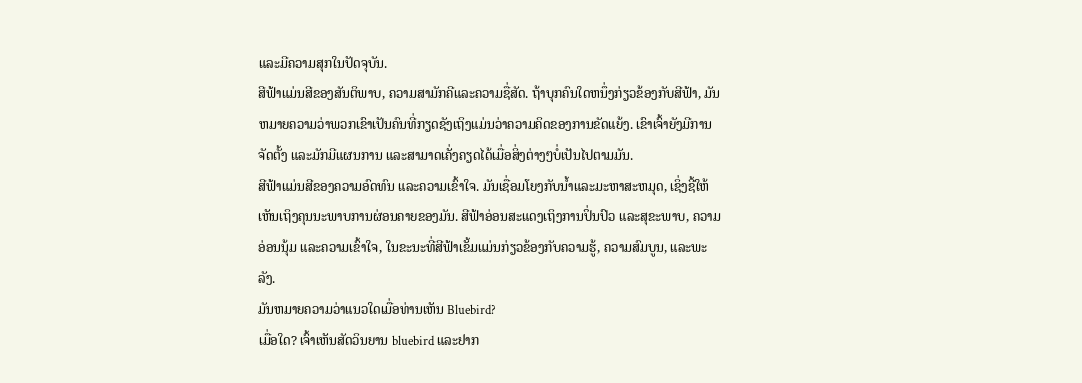ແລະມີຄວາມສຸກໃນປັດຈຸບັນ.
ສີຟ້າແມ່ນສີຂອງສັນຕິພາບ, ຄວາມສາມັກຄີແລະຄວາມຊື່ສັດ. ຖ້າບຸກຄົນໃດຫນຶ່ງກ່ຽວຂ້ອງກັບສີຟ້າ, ມັນຫມາຍຄວາມວ່າພວກເຂົາເປັນຄົນທີ່ກຽດຊັງເຖິງແມ່ນວ່າຄວາມຄິດຂອງການຂັດແຍ້ງ. ເຂົາເຈົ້າຍັງມີການຈັດຕັ້ງ ແລະມັກມີແຜນການ ແລະສາມາດເຄັ່ງຄຽດໄດ້ເມື່ອສິ່ງຕ່າງໆບໍ່ເປັນໄປຕາມມັນ.
ສີຟ້າແມ່ນສີຂອງຄວາມອົດທົນ ແລະຄວາມເຂົ້າໃຈ. ມັນເຊື່ອມໂຍງກັບນ້ຳແລະມະຫາສະຫມຸດ, ເຊິ່ງຊີ້ໃຫ້ເຫັນເຖິງຄຸນນະພາບການຜ່ອນຄາຍຂອງມັນ. ສີຟ້າອ່ອນສະແດງເຖິງການປິ່ນປົວ ແລະສຸຂະພາບ, ຄວາມອ່ອນນຸ້ມ ແລະຄວາມເຂົ້າໃຈ, ໃນຂະນະທີ່ສີຟ້າເຂັ້ມແມ່ນກ່ຽວຂ້ອງກັບຄວາມຮູ້, ຄວາມສົມບູນ, ແລະພະລັງ.
ມັນຫມາຍຄວາມວ່າແນວໃດເມື່ອທ່ານເຫັນ Bluebird?
ເມື່ອໃດ? ເຈົ້າເຫັນສັດວິນຍານ bluebird ແລະຢາກ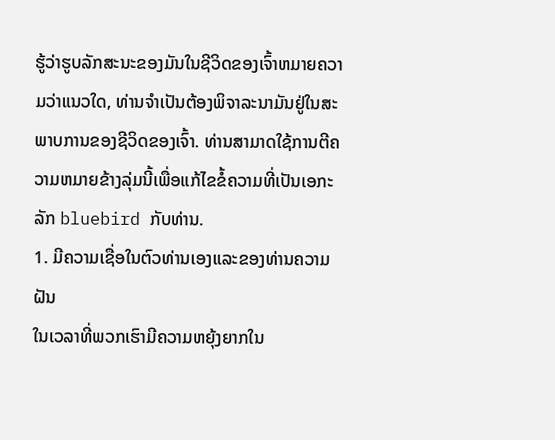ຮູ້ວ່າຮູບລັກສະນະຂອງມັນໃນຊີວິດຂອງເຈົ້າຫມາຍຄວາມວ່າແນວໃດ, ທ່ານຈໍາເປັນຕ້ອງພິຈາລະນາມັນຢູ່ໃນສະພາບການຂອງຊີວິດຂອງເຈົ້າ. ທ່ານສາມາດໃຊ້ການຕີຄວາມຫມາຍຂ້າງລຸ່ມນີ້ເພື່ອແກ້ໄຂຂໍ້ຄວາມທີ່ເປັນເອກະລັກ bluebird ກັບທ່ານ.
1. ມີຄວາມເຊື່ອໃນຕົວທ່ານເອງແລະຂອງທ່ານຄວາມຝັນ
ໃນເວລາທີ່ພວກເຮົາມີຄວາມຫຍຸ້ງຍາກໃນ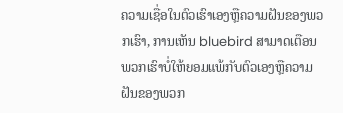ຄວາມເຊື່ອໃນຕົວເຮົາເອງຫຼືຄວາມຝັນຂອງພວກເຮົາ, ການເຫັນ bluebird ສາມາດເຕືອນພວກເຮົາບໍ່ໃຫ້ຍອມແພ້ກັບຕົວເອງຫຼືຄວາມຝັນຂອງພວກ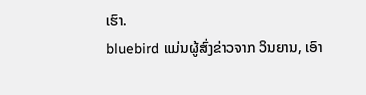ເຮົາ.
bluebird ແມ່ນຜູ້ສົ່ງຂ່າວຈາກ ວິນຍານ, ເອົາ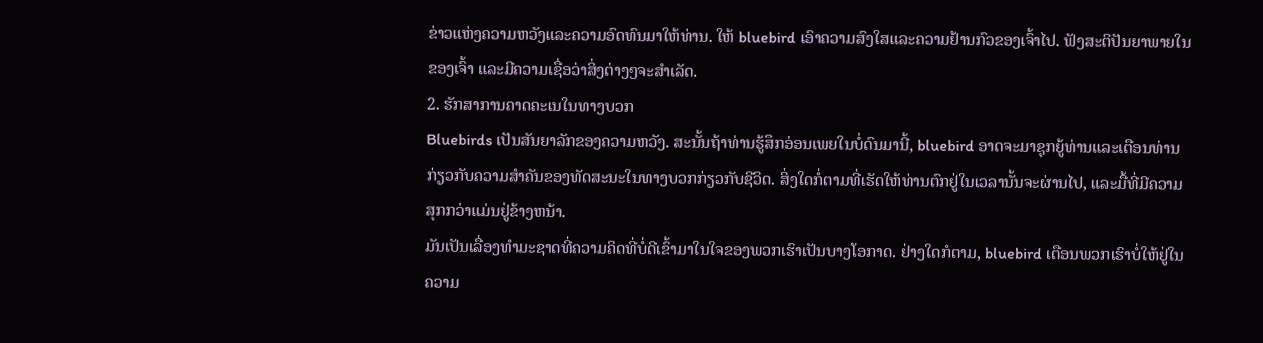ຂ່າວແຫ່ງຄວາມຫວັງແລະຄວາມອົດທົນມາໃຫ້ທ່ານ. ໃຫ້ bluebird ເອົາຄວາມສົງໃສແລະຄວາມຢ້ານກົວຂອງເຈົ້າໄປ. ຟັງສະຕິປັນຍາພາຍໃນຂອງເຈົ້າ ແລະມີຄວາມເຊື່ອວ່າສິ່ງຕ່າງໆຈະສຳເລັດ.
2. ຮັກສາການຄາດຄະເນໃນທາງບວກ
Bluebirds ເປັນສັນຍາລັກຂອງຄວາມຫວັງ. ສະນັ້ນຖ້າທ່ານຮູ້ສຶກອ່ອນເພຍໃນບໍ່ດົນມານີ້, bluebird ອາດຈະມາຊຸກຍູ້ທ່ານແລະເຕືອນທ່ານກ່ຽວກັບຄວາມສໍາຄັນຂອງທັດສະນະໃນທາງບວກກ່ຽວກັບຊີວິດ. ສິ່ງໃດກໍ່ຕາມທີ່ເຮັດໃຫ້ທ່ານຕົກຢູ່ໃນເວລານັ້ນຈະຜ່ານໄປ, ແລະມື້ທີ່ມີຄວາມສຸກກວ່າແມ່ນຢູ່ຂ້າງຫນ້າ.
ມັນເປັນເລື່ອງທໍາມະຊາດທີ່ຄວາມຄິດທີ່ບໍ່ດີເຂົ້າມາໃນໃຈຂອງພວກເຮົາເປັນບາງໂອກາດ. ຢ່າງໃດກໍຕາມ, bluebird ເຕືອນພວກເຮົາບໍ່ໃຫ້ຢູ່ໃນຄວາມ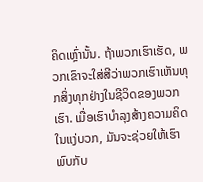ຄິດເຫຼົ່ານັ້ນ. ຖ້າພວກເຮົາເຮັດ, ພວກເຂົາຈະໃສ່ສີວ່າພວກເຮົາເຫັນທຸກສິ່ງທຸກຢ່າງໃນຊີວິດຂອງພວກເຮົາ. ເມື່ອເຮົາບຳລຸງສ້າງຄວາມຄິດໃນແງ່ບວກ, ມັນຈະຊ່ວຍໃຫ້ເຮົາພົບກັບ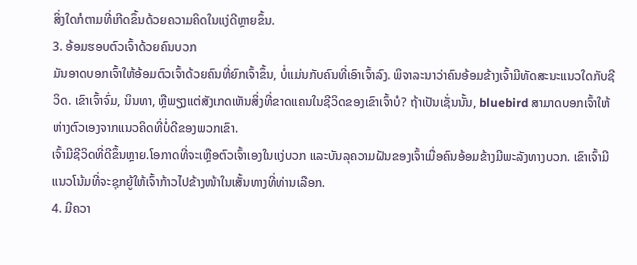ສິ່ງໃດກໍຕາມທີ່ເກີດຂຶ້ນດ້ວຍຄວາມຄິດໃນແງ່ດີຫຼາຍຂຶ້ນ.
3. ອ້ອມຮອບຕົວເຈົ້າດ້ວຍຄົນບວກ
ມັນອາດບອກເຈົ້າໃຫ້ອ້ອມຕົວເຈົ້າດ້ວຍຄົນທີ່ຍົກເຈົ້າຂຶ້ນ, ບໍ່ແມ່ນກັບຄົນທີ່ເອົາເຈົ້າລົງ. ພິຈາລະນາວ່າຄົນອ້ອມຂ້າງເຈົ້າມີທັດສະນະແນວໃດກັບຊີວິດ. ເຂົາເຈົ້າຈົ່ມ, ນິນທາ, ຫຼືພຽງແຕ່ສັງເກດເຫັນສິ່ງທີ່ຂາດແຄນໃນຊີວິດຂອງເຂົາເຈົ້າບໍ? ຖ້າເປັນເຊັ່ນນັ້ນ, bluebird ສາມາດບອກເຈົ້າໃຫ້ຫ່າງຕົວເອງຈາກແນວຄິດທີ່ບໍ່ດີຂອງພວກເຂົາ.
ເຈົ້າມີຊີວິດທີ່ດີຂຶ້ນຫຼາຍ.ໂອກາດທີ່ຈະເຫຼືອຕົວເຈົ້າເອງໃນແງ່ບວກ ແລະບັນລຸຄວາມຝັນຂອງເຈົ້າເມື່ອຄົນອ້ອມຂ້າງມີພະລັງທາງບວກ. ເຂົາເຈົ້າມີແນວໂນ້ມທີ່ຈະຊຸກຍູ້ໃຫ້ເຈົ້າກ້າວໄປຂ້າງໜ້າໃນເສັ້ນທາງທີ່ທ່ານເລືອກ.
4. ມີຄວາ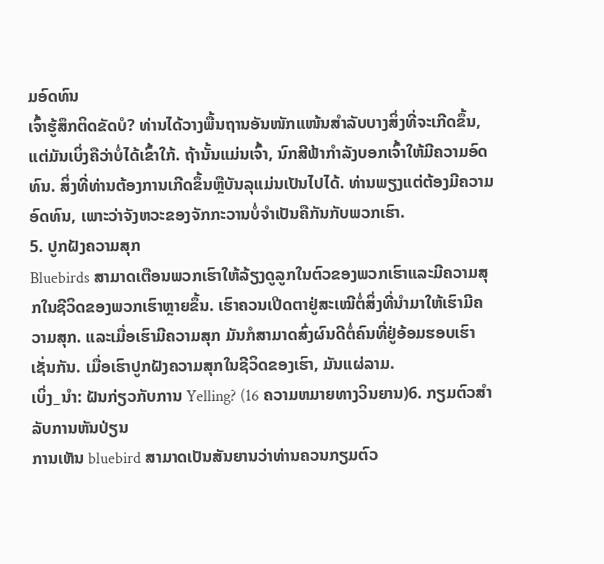ມອົດທົນ
ເຈົ້າຮູ້ສຶກຕິດຂັດບໍ? ທ່ານໄດ້ວາງພື້ນຖານອັນໜັກແໜ້ນສຳລັບບາງສິ່ງທີ່ຈະເກີດຂຶ້ນ, ແຕ່ມັນເບິ່ງຄືວ່າບໍ່ໄດ້ເຂົ້າໃກ້. ຖ້ານັ້ນແມ່ນເຈົ້າ, ນົກສີຟ້າກຳລັງບອກເຈົ້າໃຫ້ມີຄວາມອົດທົນ. ສິ່ງທີ່ທ່ານຕ້ອງການເກີດຂຶ້ນຫຼືບັນລຸແມ່ນເປັນໄປໄດ້. ທ່ານພຽງແຕ່ຕ້ອງມີຄວາມອົດທົນ, ເພາະວ່າຈັງຫວະຂອງຈັກກະວານບໍ່ຈຳເປັນຄືກັນກັບພວກເຮົາ.
5. ປູກຝັງຄວາມສຸກ
Bluebirds ສາມາດເຕືອນພວກເຮົາໃຫ້ລ້ຽງດູລູກໃນຕົວຂອງພວກເຮົາແລະມີຄວາມສຸກໃນຊີວິດຂອງພວກເຮົາຫຼາຍຂຶ້ນ. ເຮົາຄວນເປີດຕາຢູ່ສະເໝີຕໍ່ສິ່ງທີ່ນຳມາໃຫ້ເຮົາມີຄວາມສຸກ. ແລະເມື່ອເຮົາມີຄວາມສຸກ ມັນກໍສາມາດສົ່ງຜົນດີຕໍ່ຄົນທີ່ຢູ່ອ້ອມຮອບເຮົາເຊັ່ນກັນ. ເມື່ອເຮົາປູກຝັງຄວາມສຸກໃນຊີວິດຂອງເຮົາ, ມັນແຜ່ລາມ.
ເບິ່ງ_ນຳ: ຝັນກ່ຽວກັບການ Yelling? (16 ຄວາມຫມາຍທາງວິນຍານ)6. ກຽມຕົວສຳລັບການຫັນປ່ຽນ
ການເຫັນ bluebird ສາມາດເປັນສັນຍານວ່າທ່ານຄວນກຽມຕົວ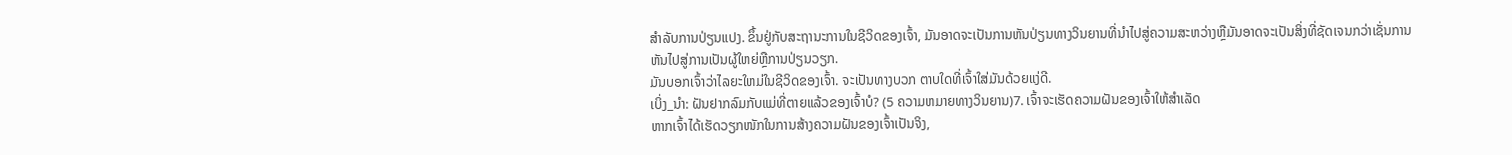ສຳລັບການປ່ຽນແປງ. ຂຶ້ນຢູ່ກັບສະຖານະການໃນຊີວິດຂອງເຈົ້າ, ມັນອາດຈະເປັນການຫັນປ່ຽນທາງວິນຍານທີ່ນໍາໄປສູ່ຄວາມສະຫວ່າງຫຼືມັນອາດຈະເປັນສິ່ງທີ່ຊັດເຈນກວ່າເຊັ່ນການຫັນໄປສູ່ການເປັນຜູ້ໃຫຍ່ຫຼືການປ່ຽນວຽກ.
ມັນບອກເຈົ້າວ່າໄລຍະໃຫມ່ໃນຊີວິດຂອງເຈົ້າ. ຈະເປັນທາງບວກ ຕາບໃດທີ່ເຈົ້າໃສ່ມັນດ້ວຍແງ່ດີ.
ເບິ່ງ_ນຳ: ຝັນຢາກລົມກັບແມ່ທີ່ຕາຍແລ້ວຂອງເຈົ້າບໍ? (5 ຄວາມຫມາຍທາງວິນຍານ)7. ເຈົ້າຈະເຮັດຄວາມຝັນຂອງເຈົ້າໃຫ້ສຳເລັດ
ຫາກເຈົ້າໄດ້ເຮັດວຽກໜັກໃນການສ້າງຄວາມຝັນຂອງເຈົ້າເປັນຈິງ,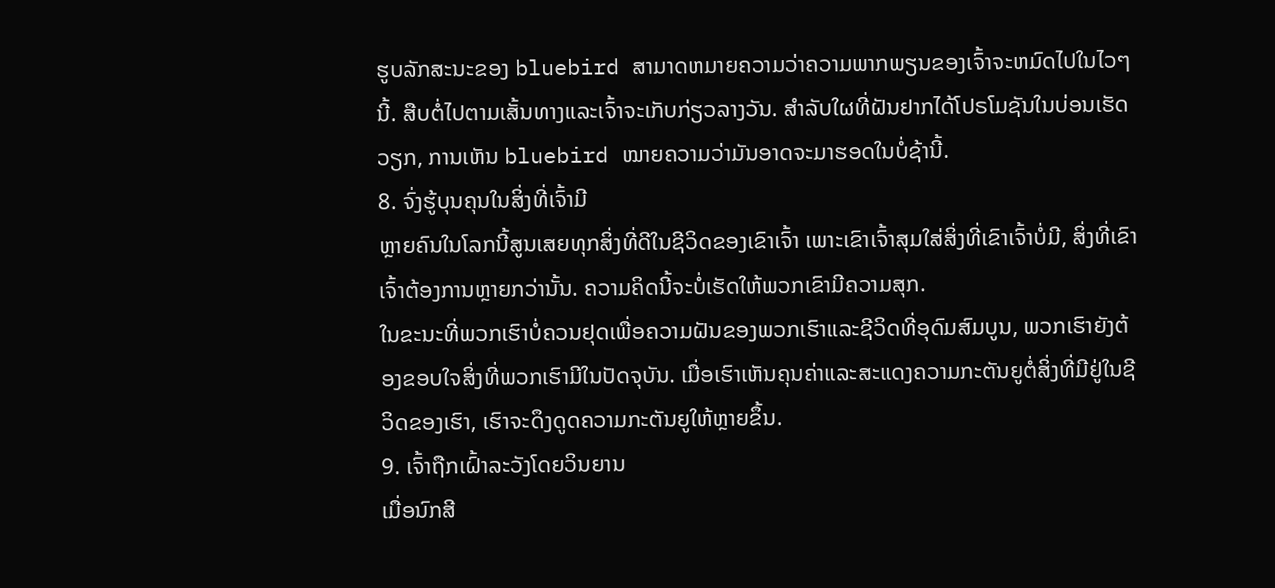ຮູບລັກສະນະຂອງ bluebird ສາມາດຫມາຍຄວາມວ່າຄວາມພາກພຽນຂອງເຈົ້າຈະຫມົດໄປໃນໄວໆນີ້. ສືບຕໍ່ໄປຕາມເສັ້ນທາງແລະເຈົ້າຈະເກັບກ່ຽວລາງວັນ. ສຳລັບໃຜທີ່ຝັນຢາກໄດ້ໂປຣໂມຊັນໃນບ່ອນເຮັດວຽກ, ການເຫັນ bluebird ໝາຍຄວາມວ່າມັນອາດຈະມາຮອດໃນບໍ່ຊ້ານີ້.
8. ຈົ່ງຮູ້ບຸນຄຸນໃນສິ່ງທີ່ເຈົ້າມີ
ຫຼາຍຄົນໃນໂລກນີ້ສູນເສຍທຸກສິ່ງທີ່ດີໃນຊີວິດຂອງເຂົາເຈົ້າ ເພາະເຂົາເຈົ້າສຸມໃສ່ສິ່ງທີ່ເຂົາເຈົ້າບໍ່ມີ, ສິ່ງທີ່ເຂົາເຈົ້າຕ້ອງການຫຼາຍກວ່ານັ້ນ. ຄວາມຄິດນີ້ຈະບໍ່ເຮັດໃຫ້ພວກເຂົາມີຄວາມສຸກ.
ໃນຂະນະທີ່ພວກເຮົາບໍ່ຄວນຢຸດເພື່ອຄວາມຝັນຂອງພວກເຮົາແລະຊີວິດທີ່ອຸດົມສົມບູນ, ພວກເຮົາຍັງຕ້ອງຂອບໃຈສິ່ງທີ່ພວກເຮົາມີໃນປັດຈຸບັນ. ເມື່ອເຮົາເຫັນຄຸນຄ່າແລະສະແດງຄວາມກະຕັນຍູຕໍ່ສິ່ງທີ່ມີຢູ່ໃນຊີວິດຂອງເຮົາ, ເຮົາຈະດຶງດູດຄວາມກະຕັນຍູໃຫ້ຫຼາຍຂຶ້ນ.
9. ເຈົ້າຖືກເຝົ້າລະວັງໂດຍວິນຍານ
ເມື່ອນົກສີ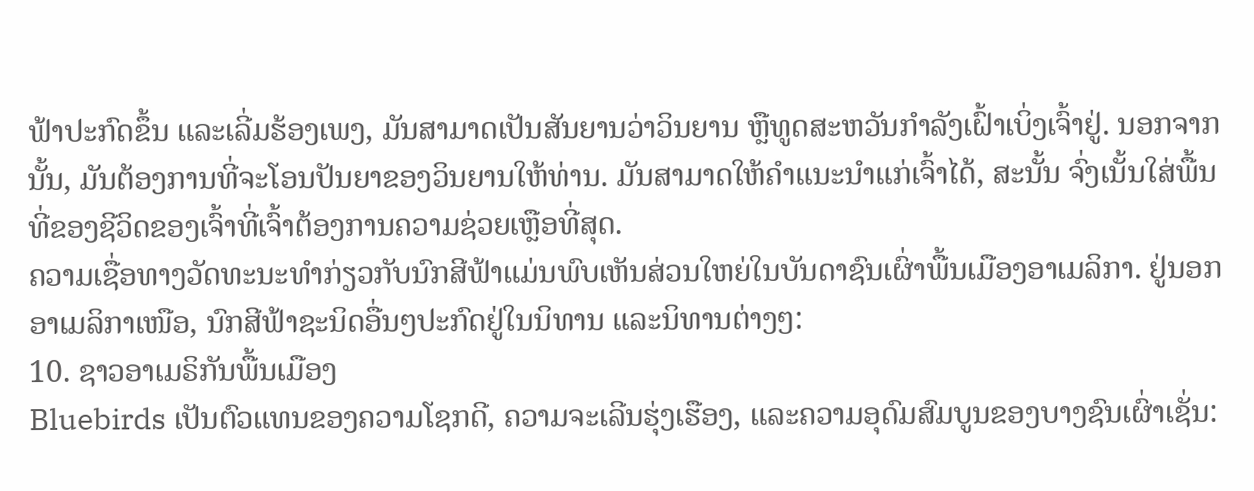ຟ້າປະກົດຂຶ້ນ ແລະເລີ່ມຮ້ອງເພງ, ມັນສາມາດເປັນສັນຍານວ່າວິນຍານ ຫຼືທູດສະຫວັນກຳລັງເຝົ້າເບິ່ງເຈົ້າຢູ່. ນອກຈາກນັ້ນ, ມັນຕ້ອງການທີ່ຈະໂອນປັນຍາຂອງວິນຍານໃຫ້ທ່ານ. ມັນສາມາດໃຫ້ຄຳແນະນຳແກ່ເຈົ້າໄດ້, ສະນັ້ນ ຈົ່ງເນັ້ນໃສ່ພື້ນທີ່ຂອງຊີວິດຂອງເຈົ້າທີ່ເຈົ້າຕ້ອງການຄວາມຊ່ວຍເຫຼືອທີ່ສຸດ.
ຄວາມເຊື່ອທາງວັດທະນະທຳກ່ຽວກັບນົກສີຟ້າແມ່ນພົບເຫັນສ່ວນໃຫຍ່ໃນບັນດາຊົນເຜົ່າພື້ນເມືອງອາເມລິກາ. ຢູ່ນອກອາເມລິກາເໜືອ, ນົກສີຟ້າຊະນິດອື່ນໆປະກົດຢູ່ໃນນິທານ ແລະນິທານຕ່າງໆ:
10. ຊາວອາເມຣິກັນພື້ນເມືອງ
Bluebirds ເປັນຕົວແທນຂອງຄວາມໂຊກດີ, ຄວາມຈະເລີນຮຸ່ງເຮືອງ, ແລະຄວາມອຸດົມສົມບູນຂອງບາງຊົນເຜົ່າເຊັ່ນ: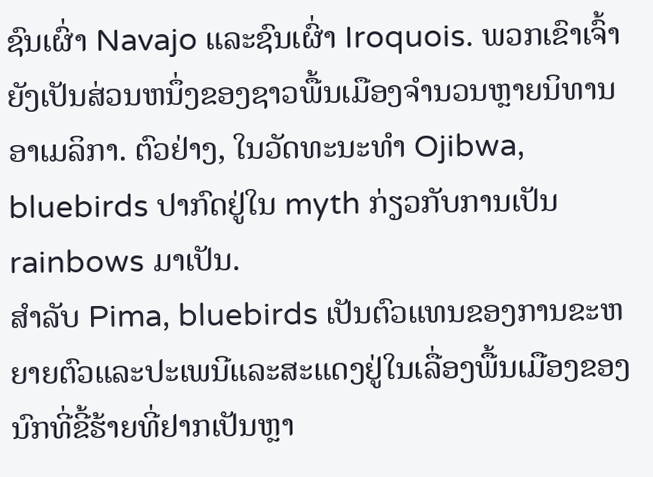ຊົນເຜົ່າ Navajo ແລະຊົນເຜົ່າ Iroquois. ພວກເຂົາເຈົ້າຍັງເປັນສ່ວນຫນຶ່ງຂອງຊາວພື້ນເມືອງຈໍານວນຫຼາຍນິທານອາເມລິກາ. ຕົວຢ່າງ, ໃນວັດທະນະທໍາ Ojibwa, bluebirds ປາກົດຢູ່ໃນ myth ກ່ຽວກັບການເປັນ rainbows ມາເປັນ.
ສໍາລັບ Pima, bluebirds ເປັນຕົວແທນຂອງການຂະຫຍາຍຕົວແລະປະເພນີແລະສະແດງຢູ່ໃນເລື່ອງພື້ນເມືອງຂອງນົກທີ່ຂີ້ຮ້າຍທີ່ຢາກເປັນຫຼາ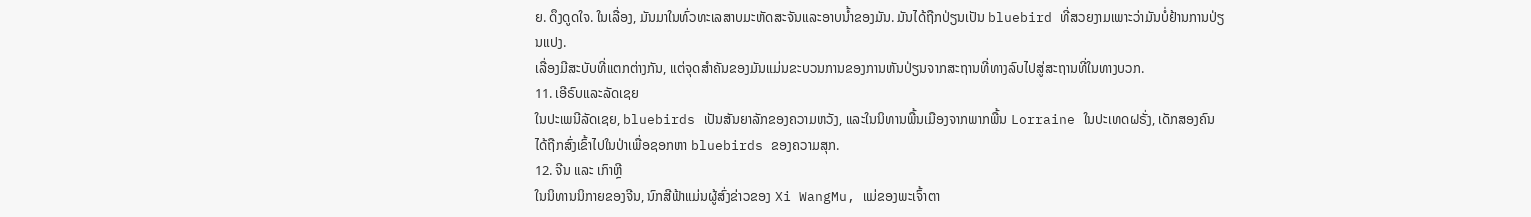ຍ. ດຶງດູດໃຈ. ໃນເລື່ອງ, ມັນມາໃນທົ່ວທະເລສາບມະຫັດສະຈັນແລະອາບນ້ຳຂອງມັນ. ມັນໄດ້ຖືກປ່ຽນເປັນ bluebird ທີ່ສວຍງາມເພາະວ່າມັນບໍ່ຢ້ານການປ່ຽນແປງ.
ເລື່ອງມີສະບັບທີ່ແຕກຕ່າງກັນ, ແຕ່ຈຸດສໍາຄັນຂອງມັນແມ່ນຂະບວນການຂອງການຫັນປ່ຽນຈາກສະຖານທີ່ທາງລົບໄປສູ່ສະຖານທີ່ໃນທາງບວກ.
11. ເອີຣົບແລະລັດເຊຍ
ໃນປະເພນີລັດເຊຍ, bluebirds ເປັນສັນຍາລັກຂອງຄວາມຫວັງ, ແລະໃນນິທານພື້ນເມືອງຈາກພາກພື້ນ Lorraine ໃນປະເທດຝຣັ່ງ, ເດັກສອງຄົນໄດ້ຖືກສົ່ງເຂົ້າໄປໃນປ່າເພື່ອຊອກຫາ bluebirds ຂອງຄວາມສຸກ.
12. ຈີນ ແລະ ເກົາຫຼີ
ໃນນິທານນິກາຍຂອງຈີນ, ນົກສີຟ້າແມ່ນຜູ້ສົ່ງຂ່າວຂອງ Xi WangMu, ແມ່ຂອງພະເຈົ້າຕາ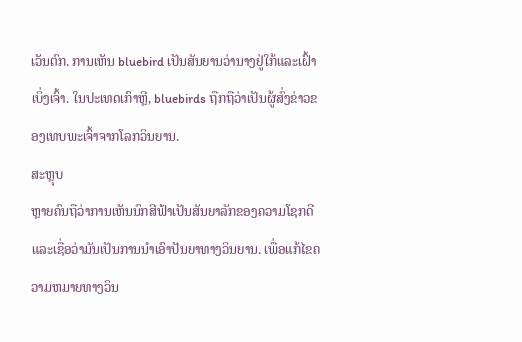ເວັນຕົກ. ການເຫັນ bluebird ເປັນສັນຍານວ່ານາງຢູ່ໃກ້ແລະເຝົ້າເບິ່ງເຈົ້າ. ໃນປະເທດເກົາຫຼີ, bluebirds ຖືກຖືວ່າເປັນຜູ້ສົ່ງຂ່າວຂອງເທບພະເຈົ້າຈາກໂລກວິນຍານ.
ສະຫຼຸບ
ຫຼາຍຄົນຖືວ່າການເຫັນນົກສີຟ້າເປັນສັນຍາລັກຂອງຄວາມໂຊກດີ ແລະເຊື່ອວ່າມັນເປັນການນໍາເອົາປັນຍາທາງວິນຍານ. ເພື່ອແກ້ໄຂຄວາມຫມາຍທາງວິນ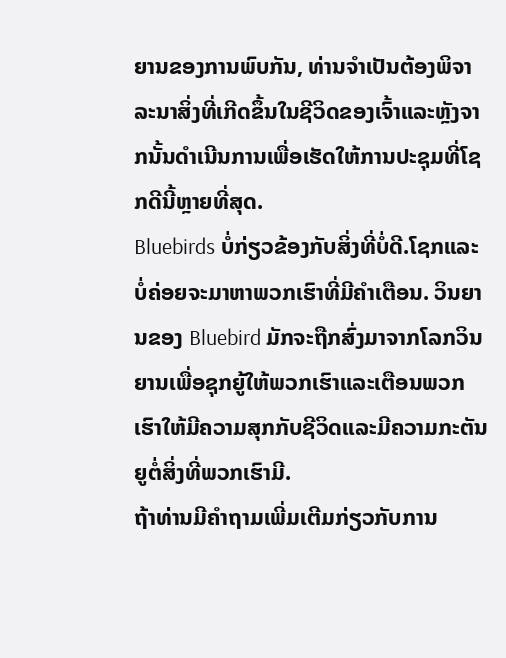ຍານຂອງການພົບກັນ, ທ່ານຈໍາເປັນຕ້ອງພິຈາລະນາສິ່ງທີ່ເກີດຂຶ້ນໃນຊີວິດຂອງເຈົ້າແລະຫຼັງຈາກນັ້ນດໍາເນີນການເພື່ອເຮັດໃຫ້ການປະຊຸມທີ່ໂຊກດີນີ້ຫຼາຍທີ່ສຸດ.
Bluebirds ບໍ່ກ່ຽວຂ້ອງກັບສິ່ງທີ່ບໍ່ດີ.ໂຊກແລະບໍ່ຄ່ອຍຈະມາຫາພວກເຮົາທີ່ມີຄໍາເຕືອນ. ວິນຍານຂອງ Bluebird ມັກຈະຖືກສົ່ງມາຈາກໂລກວິນຍານເພື່ອຊຸກຍູ້ໃຫ້ພວກເຮົາແລະເຕືອນພວກເຮົາໃຫ້ມີຄວາມສຸກກັບຊີວິດແລະມີຄວາມກະຕັນຍູຕໍ່ສິ່ງທີ່ພວກເຮົາມີ.
ຖ້າທ່ານມີຄໍາຖາມເພີ່ມເຕີມກ່ຽວກັບການ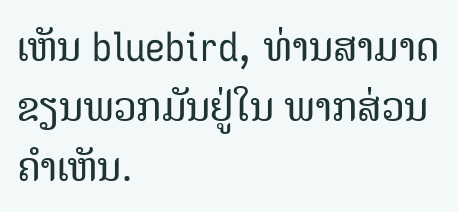ເຫັນ bluebird, ທ່ານສາມາດຂຽນພວກມັນຢູ່ໃນ ພາກສ່ວນຄຳເຫັນ.